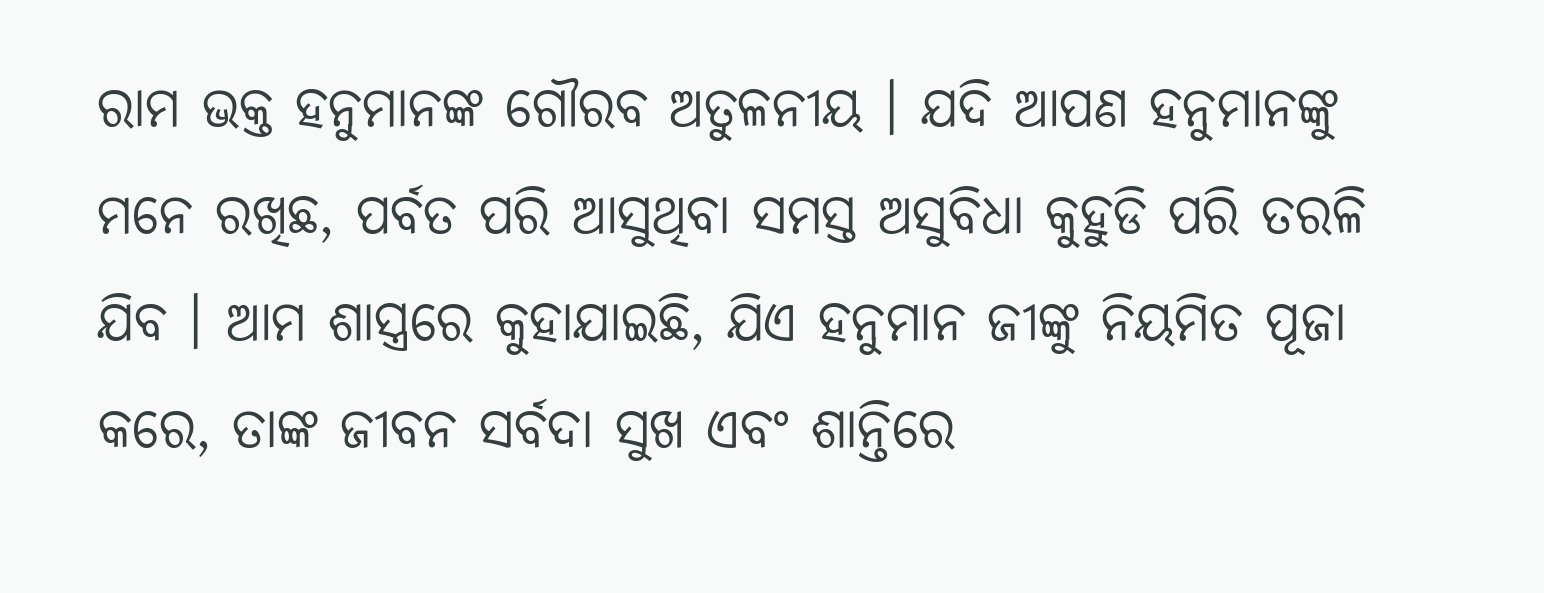ରାମ ଭକ୍ତ ହନୁମାନଙ୍କ ଗୌରବ ଅତୁଳନୀୟ । ଯଦି ଆପଣ ହନୁମାନଙ୍କୁ ମନେ ରଖିଛ, ପର୍ବତ ପରି ଆସୁଥିବା ସମସ୍ତ ଅସୁବିଧା କୁହୁଡି ପରି ତରଳି ଯିବ । ଆମ ଶାସ୍ତ୍ରରେ କୁହାଯାଇଛି, ଯିଏ ହନୁମାନ ଜୀଙ୍କୁ ନିୟମିତ ପୂଜା କରେ, ତାଙ୍କ ଜୀବନ ସର୍ବଦା ସୁଖ ଏବଂ ଶାନ୍ତିରେ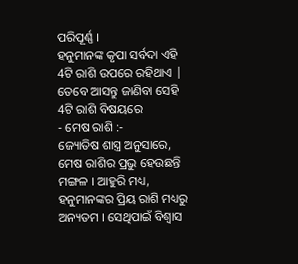ପରିପୂର୍ଣ୍ଣ ।
ହନୁମାନଙ୍କ କୃପା ସର୍ବଦା ଏହି 4ଟି ରାଶି ଉପରେ ରହିଥାଏ | ତେବେ ଆସନ୍ତୁ ଜାଣିବା ସେହି 4ଟି ରାଶି ବିଷୟରେ
- ମେଷ ରାଶି :-
ଜ୍ୟୋତିଷ ଶାସ୍ତ୍ର ଅନୁସାରେ, ମେଷ ରାଶିର ପ୍ରଭୁ ହେଉଛନ୍ତି ମଙ୍ଗଳ । ଆହୁରି ମଧ୍ୟ, ହନୁମାନଙ୍କର ପ୍ରିୟ ରାଶି ମଧ୍ୟରୁ ଅନ୍ୟତମ । ସେଥିପାଇଁ ବିଶ୍ୱାସ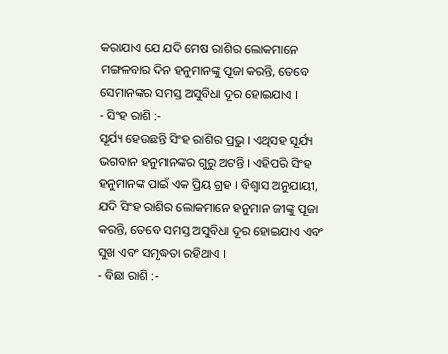କରାଯାଏ ଯେ ଯଦି ମେଷ ରାଶିର ଲୋକମାନେ ମଙ୍ଗଳବାର ଦିନ ହନୁମାନଙ୍କୁ ପୂଜା କରନ୍ତି, ତେବେ ସେମାନଙ୍କର ସମସ୍ତ ଅସୁବିଧା ଦୂର ହୋଇଯାଏ ।
- ସିଂହ ରାଶି :-
ସୂର୍ଯ୍ୟ ହେଉଛନ୍ତି ସିଂହ ରାଶିର ପ୍ରଭୁ । ଏଥିସହ ସୂର୍ଯ୍ୟ ଭଗବାନ ହନୁମାନଙ୍କର ଗୁରୁ ଅଟନ୍ତି । ଏହିପରି ସିଂହ ହନୁମାନଙ୍କ ପାଇଁ ଏକ ପ୍ରିୟ ଗ୍ରହ । ବିଶ୍ୱାସ ଅନୁଯାୟୀ, ଯଦି ସିଂହ ରାଶିର ଲୋକମାନେ ହନୁମାନ ଜୀଙ୍କୁ ପୂଜା କରନ୍ତି, ତେବେ ସମସ୍ତ ଅସୁବିଧା ଦୂର ହୋଇଯାଏ ଏବଂ ସୁଖ ଏବଂ ସମୃଦ୍ଧତା ରହିଥାଏ ।
- ବିଛା ରାଶି :-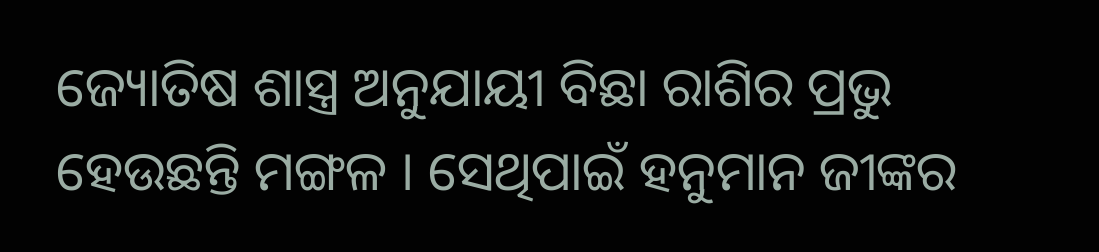ଜ୍ୟୋତିଷ ଶାସ୍ତ୍ର ଅନୁଯାୟୀ ବିଛା ରାଶିର ପ୍ରଭୁ ହେଉଛନ୍ତି ମଙ୍ଗଳ । ସେଥିପାଇଁ ହନୁମାନ ଜୀଙ୍କର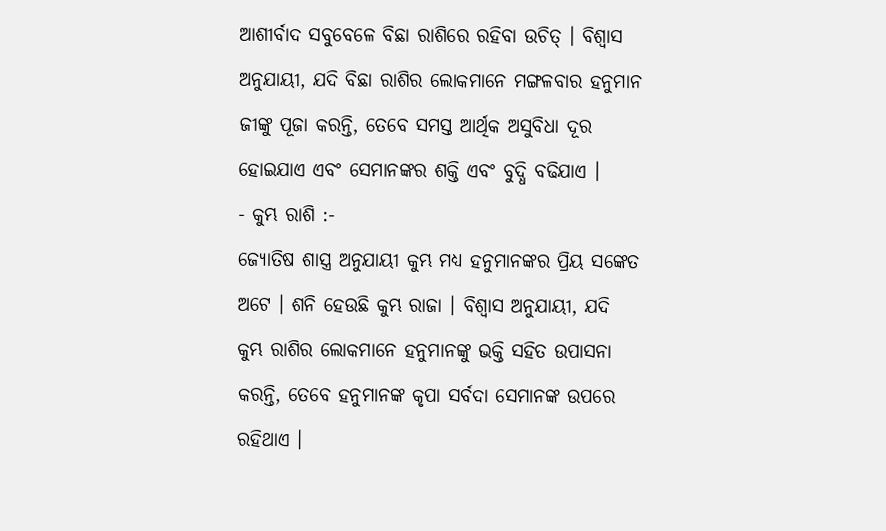ଆଶୀର୍ବାଦ ସବୁବେଳେ ବିଛା ରାଶିରେ ରହିବା ଉଚିତ୍ । ବିଶ୍ୱାସ ଅନୁଯାୟୀ, ଯଦି ବିଛା ରାଶିର ଲୋକମାନେ ମଙ୍ଗଳବାର ହନୁମାନ ଜୀଙ୍କୁ ପୂଜା କରନ୍ତି, ତେବେ ସମସ୍ତ ଆର୍ଥିକ ଅସୁବିଧା ଦୂର ହୋଇଯାଏ ଏବଂ ସେମାନଙ୍କର ଶକ୍ତି ଏବଂ ବୁଦ୍ଧି ବଢିଯାଏ ।
- କୁମ୍ଭ ରାଶି :-
ଜ୍ୟୋତିଷ ଶାସ୍ତ୍ର ଅନୁଯାୟୀ କୁମ୍ଭ ମଧ୍ୟ ହନୁମାନଙ୍କର ପ୍ରିୟ ସଙ୍କେତ ଅଟେ । ଶନି ହେଉଛି କୁମ୍ଭ ରାଜା । ବିଶ୍ୱାସ ଅନୁଯାୟୀ, ଯଦି କୁମ୍ଭ ରାଶିର ଲୋକମାନେ ହନୁମାନଙ୍କୁ ଭକ୍ତି ସହିତ ଉପାସନା କରନ୍ତି, ତେବେ ହନୁମାନଙ୍କ କୃପା ସର୍ବଦା ସେମାନଙ୍କ ଉପରେ ରହିଥାଏ ।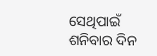ସେଥିପାଇଁ ଶନିବାର ଦିନ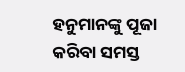ହନୁମାନଙ୍କୁ ପୂଜା କରିବା ସମସ୍ତ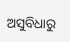ଅସୁବିଧାରୁ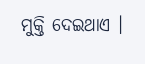ମୁକ୍ତି ଦେଇଥାଏ ।